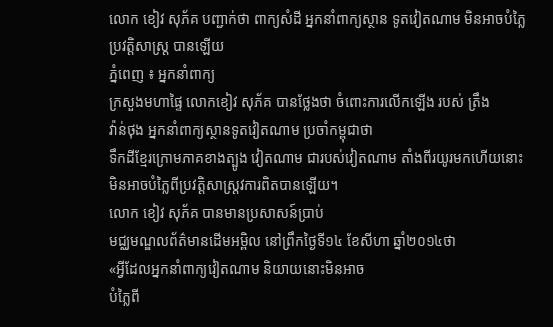លោក ខៀវ សុភ័គ បញ្ជាក់ថា ពាក្យសំដី អ្នកនាំពាក្យស្ថាន ទូតវៀតណាម មិនអាចបំភ្លៃ ប្រវត្តិសាស្រ្ត បានឡើយ
ភ្នំពេញ ៖ អ្នកនាំពាក្យ
ក្រសួងមហាផ្ទៃ លោកខៀវ សុភ័គ បានថ្លែងថា ចំពោះការលើកឡើង របស់ ត្រឹង
វ៉ាន់ថុង អ្នកនាំពាក្យស្ថានទូតវៀតណាម ប្រចាំកម្ពុជាថា
ទឹកដីខ្មែរក្រោមភាគខាងត្បូង វៀតណាម ជារបស់វៀតណាម តាំងពីរយូរមកហើយនោះ មិនអាចបំភ្លៃពីប្រវត្តិសាស្រ្តវការពិតបានឡើយ។
លោក ខៀវ សុភ័គ បានមានប្រសាសន៍ប្រាប់
មជ្ឈមណ្ឌលព័ត៌មានដើមអម្ពិល នៅព្រឹកថ្ងៃទី១៤ ខែសីហា ឆ្នាំ២០១៤ថា
«អ្វីដែលអ្នកនាំពាក្យវៀតណាម និយាយនោះមិនអាច
បំភ្លៃពី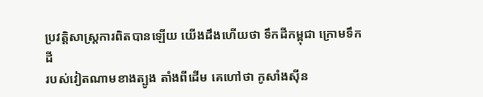ប្រវត្តិសាស្រ្តការពិតបានឡើយ យើងដឹងហើយថា ទឹកដីកម្ពុជា ក្រោមទឹកដី
របស់វៀតណាមខាងត្បូង តាំងពីដើម គេហៅថា កូសាំងស៊ីន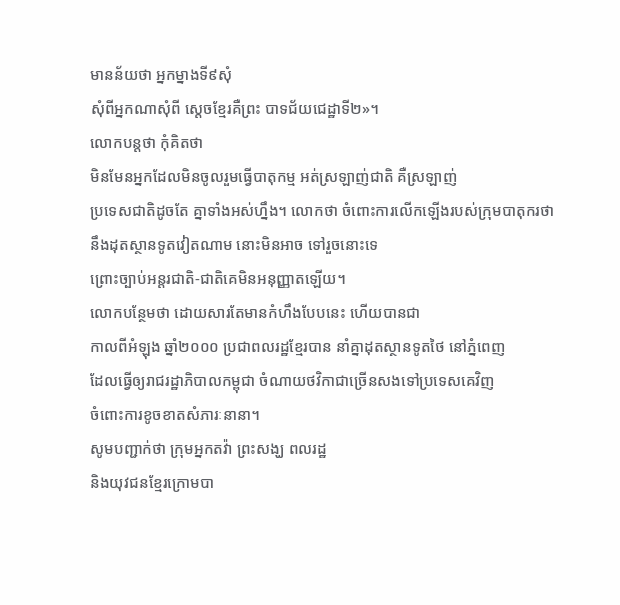មានន័យថា អ្នកម្នាងទី៩សុំ
សុំពីអ្នកណាសុំពី ស្តេចខ្មែរគឺព្រះ បាទជ័យជេដ្ឋាទី២»។
លោកបន្តថា កុំគិតថា
មិនមែនអ្នកដែលមិនចូលរួមធ្វើបាតុកម្ម អត់ស្រឡាញ់ជាតិ គឺស្រឡាញ់
ប្រទេសជាតិដូចតែ គ្នាទាំងអស់ហ្នឹង។ លោកថា ចំពោះការលើកឡើងរបស់ក្រុមបាតុករថា
នឹងដុតស្ថានទូតវៀតណាម នោះមិនអាច ទៅរួចនោះទេ
ព្រោះច្បាប់អន្តរជាតិ-ជាតិគេមិនអនុញ្ញាតឡើយ។
លោកបន្ថែមថា ដោយសារតែមានកំហឹងបែបនេះ ហើយបានជា
កាលពីអំឡុង ឆ្នាំ២០០០ ប្រជាពលរដ្ឋខ្មែរបាន នាំគ្នាដុតស្ថានទូតថៃ នៅភ្នំពេញ
ដែលធ្វើឲ្យរាជរដ្ឋាភិបាលកម្ពុជា ចំណាយថវិកាជាច្រើនសងទៅប្រទេសគេវិញ
ចំពោះការខូចខាតសំភារៈនានា។
សូមបញ្ជាក់ថា ក្រុមអ្នកតវ៉ា ព្រះសង្ឃ ពលរដ្ឋ
និងយុវជនខ្មែរក្រោមបា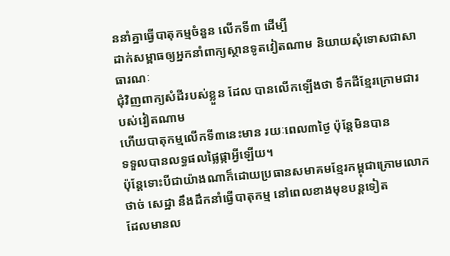ននាំគ្នាធ្វើបាតុកម្មចំនួន លើកទី៣ ដើម្បី
ដាក់សម្ពាធឲ្យអ្នកនាំពាក្យស្ថានទូតវៀតណាម និយាយសុំទោសជាសាធារណៈ
ជុំវិញពាក្យសំដីរបស់ខ្លួន ដែល បានលើកឡើងថា ទឹកដីខ្មែរក្រោមជារបស់វៀតណាម
ហើយបាតុកម្មលើកទី៣នេះមាន រយៈពេល៣ថ្ងៃ ប៉ុន្តែមិនបាន
ទទួលបានលទ្ធផលផ្លៃផ្កាអ្វីឡើយ។
ប៉ុន្តែទោះបីជាយ៉ាងណាក៏ដោយប្រធានសមាគមខ្មែរកម្ពុជាក្រោមលោក
ថាច់ សេដ្ឋា នឹងដឹកនាំធ្វើបាតុកម្ម នៅពេលខាងមុខបន្តទៀត
ដែលមានល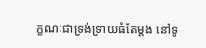ក្ខណៈជាទ្រង់ទ្រាយធំតែម្តង នៅទូ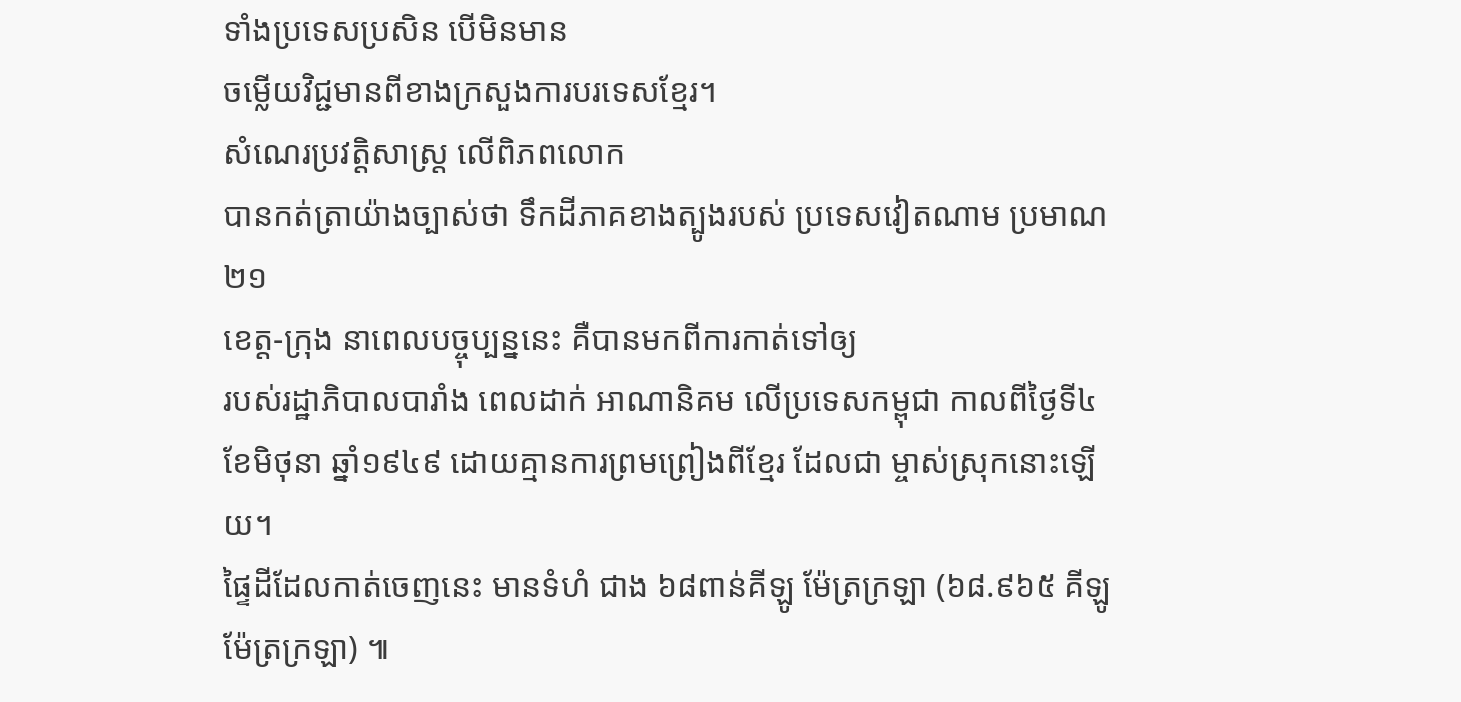ទាំងប្រទេសប្រសិន បើមិនមាន
ចម្លើយវិជ្ជមានពីខាងក្រសួងការបរទេសខ្មែរ។
សំណេរប្រវត្តិសាស្រ្ត លើពិភពលោក
បានកត់ត្រាយ៉ាងច្បាស់ថា ទឹកដីភាគខាងត្បូងរបស់ ប្រទេសវៀតណាម ប្រមាណ ២១
ខេត្ត-ក្រុង នាពេលបច្ចុប្បន្ននេះ គឺបានមកពីការកាត់ទៅឲ្យ
របស់រដ្ឋាភិបាលបារាំង ពេលដាក់ អាណានិគម លើប្រទេសកម្ពុជា កាលពីថ្ងៃទី៤
ខែមិថុនា ឆ្នាំ១៩៤៩ ដោយគ្មានការព្រមព្រៀងពីខ្មែរ ដែលជា ម្ចាស់ស្រុកនោះឡើយ។
ផ្ទៃដីដែលកាត់ចេញនេះ មានទំហំ ជាង ៦៨ពាន់គីឡូ ម៉ែត្រក្រឡា (៦៨.៩៦៥ គីឡូ
ម៉ែត្រក្រឡា) ៕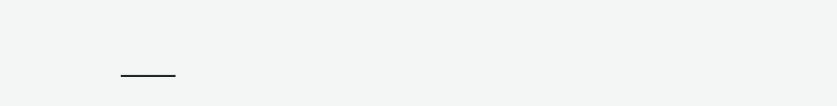___